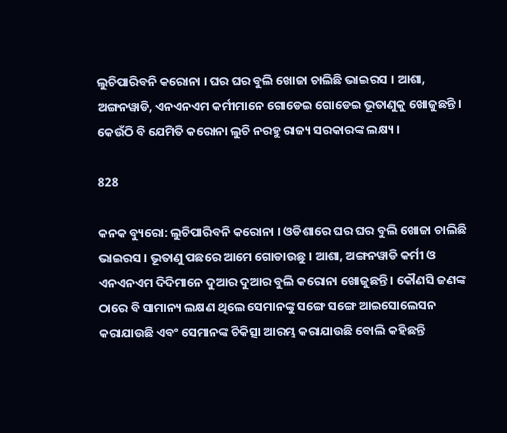ଲୁଚିପାରିବନି କରୋନା । ଘର ଘର ବୁଲି ଖୋଜା ଚାଲିଛି ଭାଇରସ । ଆଶା, ଅଙ୍ଗନୱାଡି, ଏନଏନଏମ କର୍ମୀମାନେ ଗୋଡେଇ ଗୋଡେଇ ଭୂତାଣୁକୁ ଖୋଜୁଛନ୍ତି । କେଉଁଠି ବି ଯେମିତି କରୋନା ଲୁଚି ନରହୁ ରାଜ୍ୟ ସରକାରଙ୍କ ଲକ୍ଷ୍ୟ ।

828

କନକ ବ୍ୟୁରୋ: ଲୁଚିପାରିବନି କରୋନା । ଓଡିଶାରେ ଘର ଘର ବୁଲି ଖୋଜା ଚାଲିଛି ଭାଇରସ । ଭୂତାଣୁ ପଛରେ ଆମେ ଗୋଡାଉଛୁ । ଆଶା, ଅଙ୍ଗନୱାଡି କର୍ମୀ ଓ ଏନଏନଏମ ଦିଦିମାନେ ଦୁଆର ଦୁଆର ବୁଲି କରୋନା ଖୋଜୁଛନ୍ତି । କୌଣସି ଜଣଙ୍କ ଠାରେ ବି ସାମାନ୍ୟ ଲକ୍ଷଣ ଥିଲେ ସେମାନଙ୍କୁ ସଙ୍ଗେ ସଙ୍ଗେ ଆଇସୋଲେସନ କରାଯାଉଛି ଏବଂ ସେମାନଙ୍କ ଚିକିତ୍ସା ଆରମ୍ଭ କରାଯାଉଛି ବୋଲି କହିଛନ୍ତି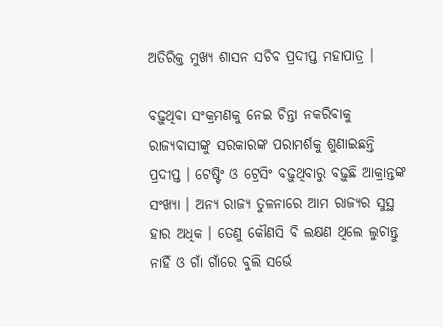ଅତିରିକ୍ତ ମୁଖ୍ୟ ଶାସନ ସଚିବ ପ୍ରଦୀପ୍ତ ମହାପାତ୍ର ।

ବଢ଼ୁଥିବା ସଂକ୍ରମଣକୁ ନେଇ ଚିନ୍ତା ନକରିବାକୁ ରାଜ୍ୟବାସୀଙ୍କୁ ସରକାରଙ୍କ ପରାମର୍ଶକୁ ଶୁଣାଇଛନ୍ତି ପ୍ରଦୀପ୍ତ । ଟେଷ୍ଟିଂ ଓ ଟ୍ରେସିଂ ବଢ଼ୁଥିବାରୁ ବଢ଼ୁଛି ଆକ୍ରାନ୍ତଙ୍କ ସଂଖ୍ୟା । ଅନ୍ୟ ରାଜ୍ୟ ତୁଳନାରେ ଆମ ରାଜ୍ୟର ସୁସ୍ଥ ହାର ଅଧିକ । ତେଣୁ କୌଣସି ବି ଲକ୍ଷଣ ଥିଲେ ଲୁଚାନ୍ତୁ ନାହିଁ ଓ ଗାଁ ଗାଁରେ ବୁଲି ସର୍ଭେ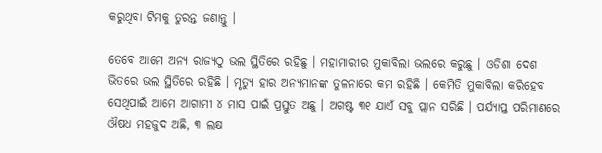କରୁଥିବା ଟିମକୁ ତୁରନ୍ତ ଜଣାନ୍ତୁ ।

ତେବେ ଆମେ ଅନ୍ୟ ରାଜ୍ୟଠୁ ଭଲ ସ୍ଥିତିରେ ରହିଛୁ । ମହାମାରୀର ମୁକାବିଲା ଭଲରେ କରୁଛୁ । ଓଡିଶା ଦେଶ ଭିତରେ ଭଲ ସ୍ଥିତିରେ ରହିଛି । ମୃତ୍ୟୁ ହାର ଅନ୍ୟମାନଙ୍କ ତୁଳନାରେ କମ ରହିଛି । କେମିତି ମୁକାବିଲା କରିହେବ ସେଥିପାଇଁ ଆମେ ଆଗାମୀ ୪ ମାସ ପାଇଁ ପ୍ରସ୍ତୁତ ଅଛୁ । ଅଗଷ୍ଟ ୩୧ ଯାଏଁ ସବୁ ପ୍ଲାନ ସରିଛି । ପର୍ଯ୍ୟାପ୍ତ ପରିମାଣରେ ଔଷଧ ମହଜୁଦ ଅଛି, ୩ ଲକ୍ଷ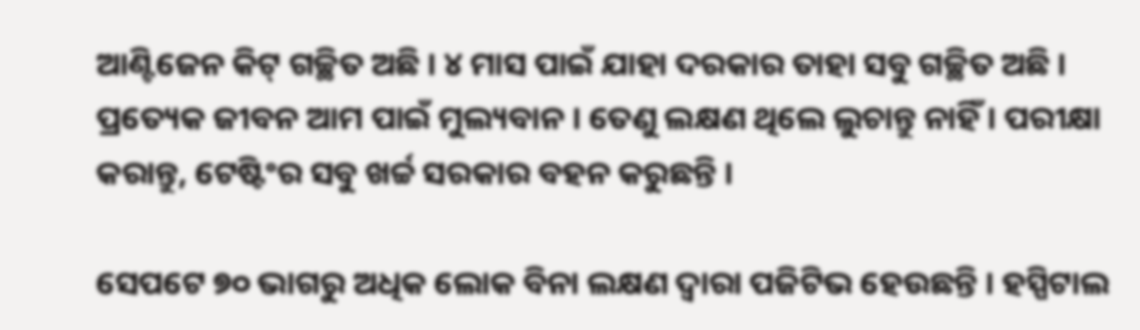ଆଣ୍ଟିଜେନ କିଟ୍ ଗଚ୍ଛିତ ଅଛି । ୪ ମାସ ପାଇଁ ଯାହା ଦରକାର ତାହା ସବୁ ଗଚ୍ଛିତ ଅଛି । ପ୍ରତ୍ୟେକ ଜୀବନ ଆମ ପାଇଁ ମୁଲ୍ୟବାନ । ତେଣୁ ଲକ୍ଷଣ ଥିଲେ ଲୁଚାନ୍ତୁ ନାହିଁ । ପରୀକ୍ଷା କରାନ୍ତୁ, ଟେଷ୍ଟିଂର ସବୁ ଖର୍ଚ୍ଚ ସରକାର ବହନ କରୁଛନ୍ତି ।

ସେପଟେ ୭୦ ଭାଗରୁ ଅଧିକ ଲୋକ ବିନା ଲକ୍ଷଣ ଦ୍ୱାରା ପଜିଟିଭ ହେଉଛନ୍ତି । ହସ୍ପିଟାଲ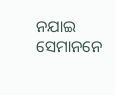ନଯାଇ ସେମାନନେ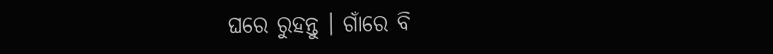ଘରେ ରୁହନ୍ତୁ । ଗାଁରେ ବି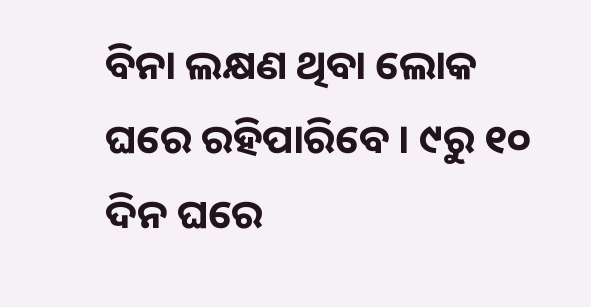ବିନା ଲକ୍ଷଣ ଥିବା ଲୋକ ଘରେ ରହିପାରିବେ । ୯ରୁ ୧୦ ଦିନ ଘରେ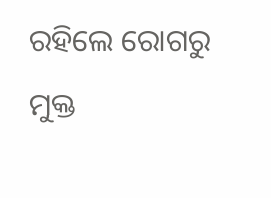ରହିଲେ ରୋଗରୁ ମୁକ୍ତ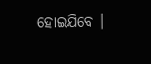ହୋଇଯିବେ ।